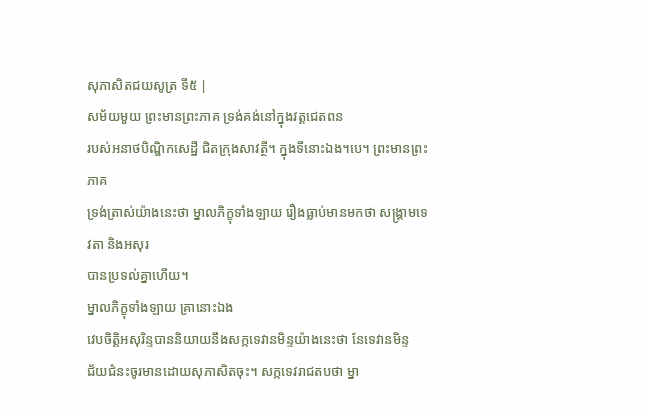សុភាសិតជយសូត្រ ទី៥ |
សម័យមួយ ព្រះមានព្រះភាគ ទ្រង់គង់នៅក្នុងវត្តជេតពន
របស់អនាថបិណ្ឌិកសេដ្ឋី ជិតក្រុងសាវត្ថី។ ក្នុងទីនោះឯង។បេ។ ព្រះមានព្រះភាគ
ទ្រង់ត្រាស់យ៉ាងនេះថា ម្នាលភិក្ខុទាំងឡាយ រឿងធ្លាប់មានមកថា សង្គ្រាមទេវតា និងអសុរ
បានប្រទល់គ្នាហើយ។
ម្នាលភិក្ខុទាំងឡាយ គ្រានោះឯង
វេបចិត្តិអសុរិន្ទបាននិយាយនឹងសក្កទេវានមិន្ទយ៉ាងនេះថា នែទេវានមិន្ទ
ជ័យជំនះចូរមានដោយសុភាសិតចុះ។ សក្កទេវរាជតបថា ម្នា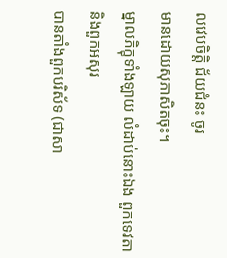លវេបចិត្តិ ជ័យជំនះ ចូរ
មានដោយសុភាសិតចុះ។
ម្នាលភិក្ខុទាំងឡាយ លំដាប់នោះឯង ពួកទេវតា និងពួកអសុរ
បានតាំងពួកបរិស័ទ (ជាសា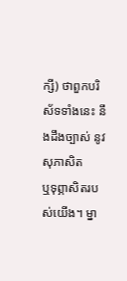ក្សី) ថាពួកបរិស័ទទាំងនេះ នឹងដឹងច្បាស់ នូវសុភាសិត
ឬទុព្ភាសិតរបស់យើង។ ម្នា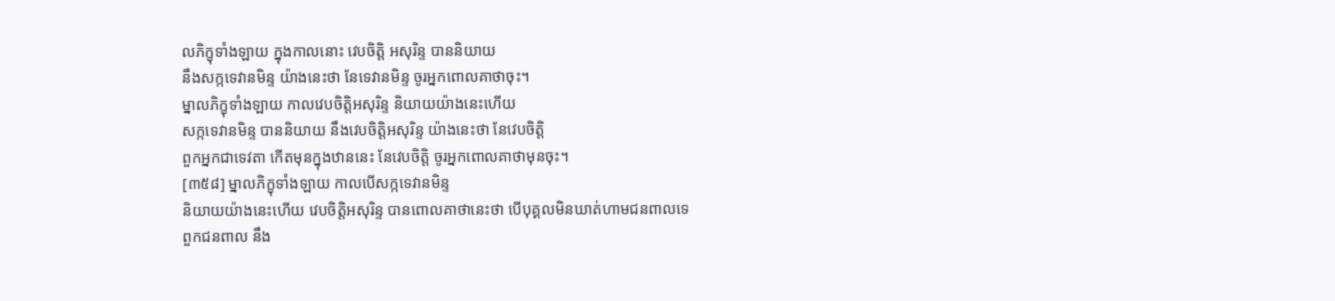លភិក្ខុទាំងឡាយ ក្នុងកាលនោះ វេបចិត្តិ អសុរិន្ទ បាននិយាយ
នឹងសក្កទេវានមិន្ទ យ៉ាងនេះថា នែទេវានមិន្ទ ចូរអ្នកពោលគាថាចុះ។
ម្នាលភិក្ខុទាំងឡាយ កាលវេបចិត្តិអសុរិន្ទ និយាយយ៉ាងនេះហើយ
សក្កទេវានមិន្ទ បាននិយាយ នឹងវេបចិត្តិអសុរិន្ទ យ៉ាងនេះថា នែវេបចិត្តិ
ពួកអ្នកជាទេវតា កើតមុនក្នុងឋាននេះ នែវេបចិត្តិ ចូរអ្នកពោលគាថាមុនចុះ។
[៣៥៨] ម្នាលភិក្ខុទាំងឡាយ កាលបើសក្កទេវានមិន្ទ
និយាយយ៉ាងនេះហើយ វេបចិត្តិអសុរិន្ទ បានពោលគាថានេះថា បើបុគ្គលមិនឃាត់ហាមជនពាលទេ
ពួកជនពាល នឹង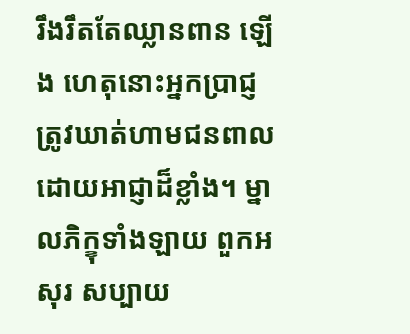រឹងរឹតតែឈ្លានពាន ឡើង ហេតុនោះអ្នកប្រាជ្ញត្រូវឃាត់ហាមជនពាល
ដោយអាជ្ញាដ៏ខ្លាំង។ ម្នាលភិក្ខុទាំងឡាយ ពួកអសុរ សប្បាយ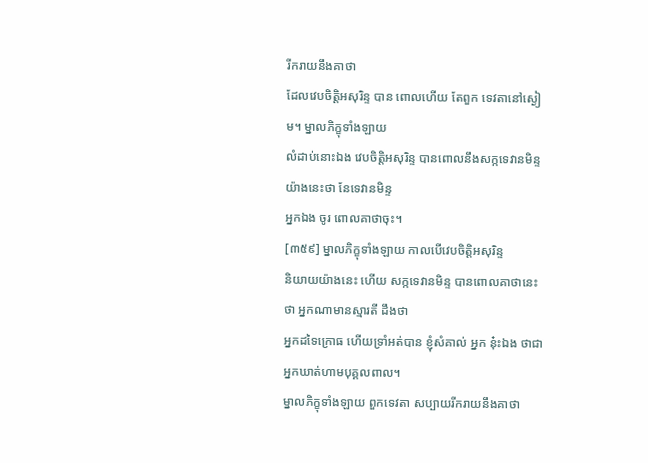រីករាយនឹងគាថា
ដែលវេបចិត្តិអសុរិន្ទ បាន ពោលហើយ តែពួក ទេវតានៅស្ងៀម។ ម្នាលភិក្ខុទាំងឡាយ
លំដាប់នោះឯង វេបចិត្តិអសុរិន្ទ បានពោលនឹងសក្កទេវានមិន្ទ យ៉ាងនេះថា នែទេវានមិន្ទ
អ្នកឯង ចូរ ពោលគាថាចុះ។
[៣៥៩] ម្នាលភិក្ខុទាំងឡាយ កាលបើវេបចិត្តិអសុរិន្ទ
និយាយយ៉ាងនេះ ហើយ សក្កទេវានមិន្ទ បានពោលគាថានេះថា អ្នកណាមានស្មារតី ដឹងថា
អ្នកដទៃក្រោធ ហើយទ្រាំអត់បាន ខ្ញុំសំគាល់ អ្នក នុ៎ះឯង ថាជាអ្នកឃាត់ហាមបុគ្គលពាល។
ម្នាលភិក្ខុទាំងឡាយ ពួកទេវតា សប្បាយរីករាយនឹងគាថា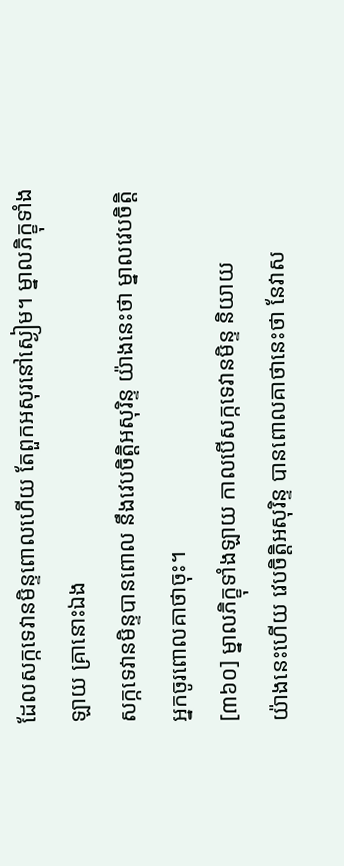ដែលសក្កទេវានមិន្ទពោលហើយ តែពួកអសុរនៅស្ងៀម។ ម្នាលភិក្ខុទាំងឡាយ គ្រានោះឯង
សក្កទេវានមិន្ទបានពោល នឹងវេបចិត្តិអសុរិន្ទ យ៉ាងនេះថា ម្នាលវេបចិត្តិ
អ្នកចូរពោលគាថាចុះ។
[៣៦០] ម្នាលភិក្ខុទាំងឡាយ កាលបើសក្កទេវានមិន្ទ និយាយ
យ៉ាងនេះហើយ វេបចិត្តិអសុរិន្ទ បានពោលគាថានេះថា នែវាស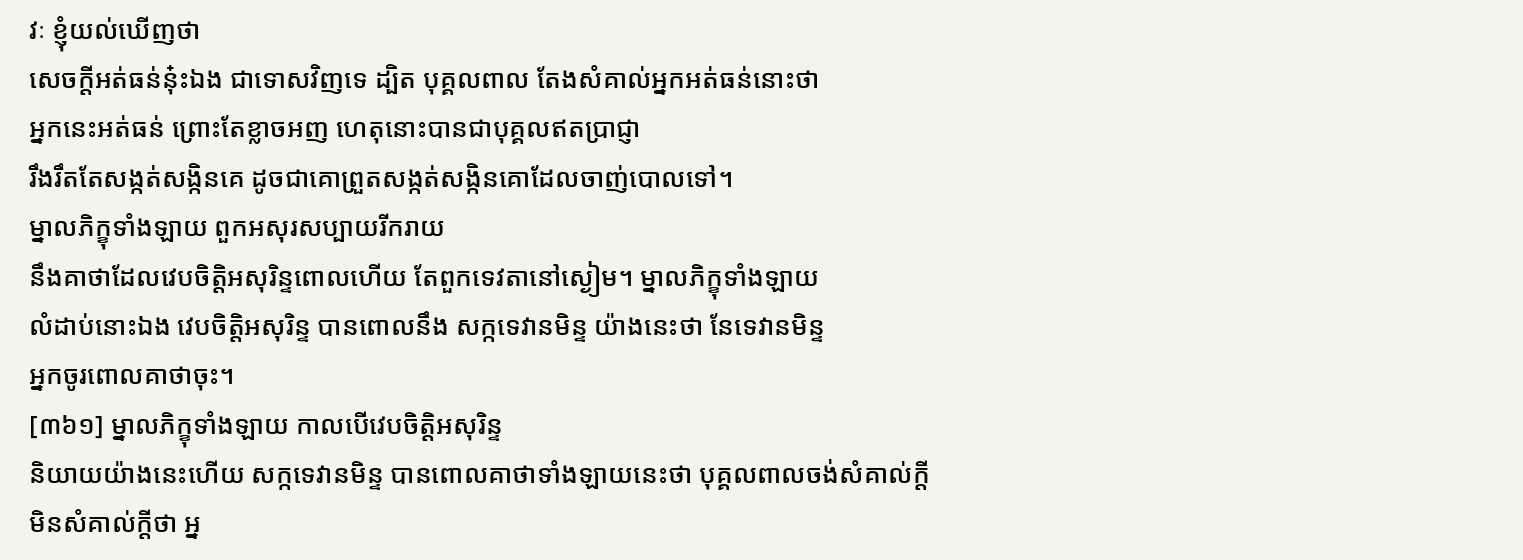វៈ ខ្ញុំយល់ឃើញថា
សេចក្តីអត់ធន់នុ៎ះឯង ជាទោសវិញទេ ដ្បិត បុគ្គលពាល តែងសំគាល់អ្នកអត់ធន់នោះថា
អ្នកនេះអត់ធន់ ព្រោះតែខ្លាចអញ ហេតុនោះបានជាបុគ្គលឥតប្រាជ្ញា
រឹងរឹតតែសង្កត់សង្កិនគេ ដូចជាគោព្រួតសង្កត់សង្កិនគោដែលចាញ់បោលទៅ។
ម្នាលភិក្ខុទាំងឡាយ ពួកអសុរសប្បាយរីករាយ
នឹងគាថាដែលវេបចិត្តិអសុរិន្ទពោលហើយ តែពួកទេវតានៅស្ងៀម។ ម្នាលភិក្ខុទាំងឡាយ
លំដាប់នោះឯង វេបចិត្តិអសុរិន្ទ បានពោលនឹង សក្កទេវានមិន្ទ យ៉ាងនេះថា នែទេវានមិន្ទ
អ្នកចូរពោលគាថាចុះ។
[៣៦១] ម្នាលភិក្ខុទាំងឡាយ កាលបើវេបចិត្តិអសុរិន្ទ
និយាយយ៉ាងនេះហើយ សក្កទេវានមិន្ទ បានពោលគាថាទាំងឡាយនេះថា បុគ្គលពាលចង់សំគាល់ក្តី
មិនសំគាល់ក្តីថា អ្ន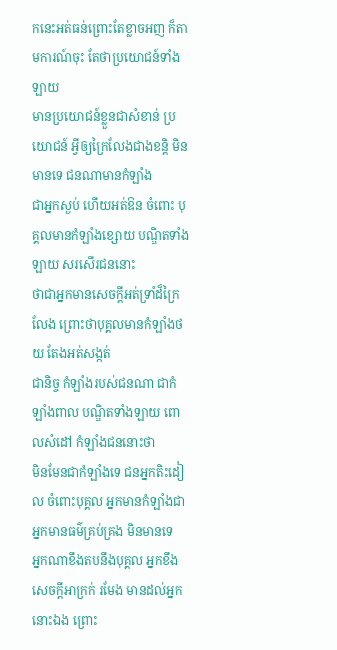កនេះអត់ធន់ព្រោះតែខ្លាចអញ ក៏តាមការណ៍ចុះ តែថាប្រយោជន៍ទាំងឡាយ
មានប្រយោជន៍ខ្លួនជាសំខាន់ ប្រយោជន៍ អ្វីឲ្យក្រៃលែងជាងខន្តិ មិនមានទេ ជនណាមានកំឡាំង
ជាអ្នកស្ងប់ ហើយអត់ឱន ចំពោះ បុគ្គលមានកំឡាំងខ្សោយ បណ្ឌិតទាំងឡាយ សរសើរជននោះ
ថាជាអ្នកមានសេចក្តីអត់ទ្រាំដ៏ក្រៃលែង ព្រោះថាបុគ្គលមានកំឡាំងថយ តែងអត់សង្កត់
ជានិច្ច កំឡាំងរបស់ជនណា ជាកំឡាំងពាល បណ្ឌិតទាំងឡាយ ពោលសំដៅ កំឡាំងជននោះថា
មិនមែនជាកំឡាំងទេ ជនអ្នកតិះដៀល ចំពោះបុគ្គល អ្នកមានកំឡាំងជាអ្នកមានធម៌គ្រប់គ្រង មិនមានទេ
អ្នកណាខឹងតបនឹងបុគ្គល អ្នកខឹង សេចក្តីអាក្រក់ រមែង មានដល់អ្នកនោះឯង ព្រោះ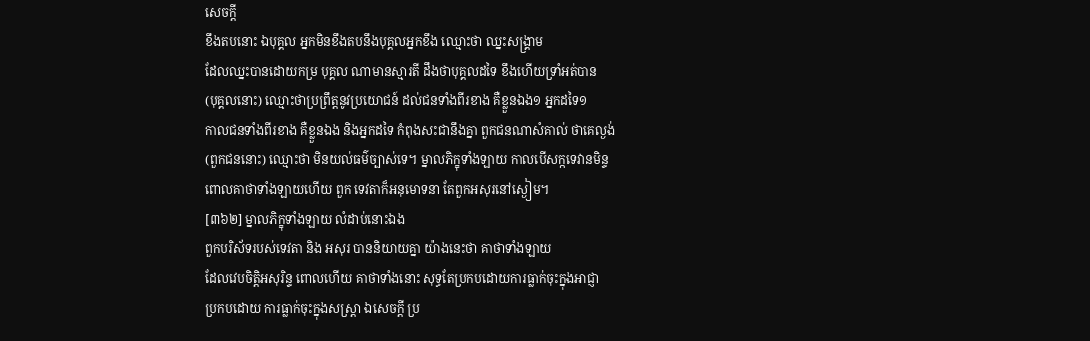សេចក្តី
ខឹងតបនោះ ឯបុគ្គល អ្នកមិនខឹងតបនឹងបុគ្គលអ្នកខឹង ឈ្មោះថា ឈ្នះសង្គ្រាម
ដែលឈ្នះបានដោយកម្រ បុគ្គល ណាមានស្មារតី ដឹងថាបុគ្គលដទៃ ខឹងហើយទ្រាំអត់បាន
(បុគ្គលនោះ) ឈ្មោះថាប្រព្រឹត្តនូវប្រយោជន៍ ដល់ជនទាំងពីរខាង គឺខ្លួនឯង១ អ្នកដទៃ១
កាលជនទាំងពីរខាង គឺខ្លួនឯង និងអ្នកដទៃ កំពុងសះជានឹងគ្នា ពួកជនណាសំគាល់ ថាគេល្ងង់
(ពួកជននោះ) ឈ្មោះថា មិនយល់ធម៌ច្បាស់ទេ។ ម្នាលភិក្ខុទាំងឡាយ កាលបើសក្កទេវានមិន្ទ
ពោលគាថាទាំងឡាយហើយ ពួក ទេវតាក៏អនុមោទនា តែពួកអសុរនៅស្ងៀម។
[៣៦២] ម្នាលភិក្ខុទាំងឡាយ លំដាប់នោះឯង
ពួកបរិស័ទរបស់ទេវតា និង អសុរ បាននិយាយគ្នា យ៉ាងនេះថា គាថាទាំងឡាយ
ដែលវេបចិត្តិអសុរិន្ទ ពោលហើយ គាថាទាំងនោះ សុទ្ធតែប្រកបដោយការធ្លាក់ចុះក្នុងអាជ្ញា
ប្រកបដោយ ការធ្លាក់ចុះក្នុងសស្ត្រា ឯសេចក្តី ប្រ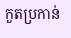កួតប្រកាន់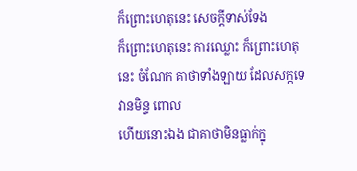ក៏ព្រោះហេតុនេះ សេចក្តីទាស់ទែង
ក៏ព្រោះហេតុនេះ ការឈ្លោះ ក៏ព្រោះហេតុនេះ ចំណែក គាថាទាំងឡាយ ដែលសក្កទេវានមិន្ទ ពោល
ហើយនោះឯង ជាគាថាមិនធ្លាក់ក្នុ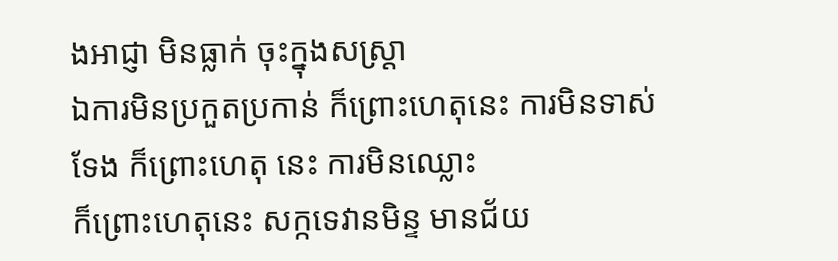ងអាជ្ញា មិនធ្លាក់ ចុះក្នុងសស្ត្រា
ឯការមិនប្រកួតប្រកាន់ ក៏ព្រោះហេតុនេះ ការមិនទាស់ទែង ក៏ព្រោះហេតុ នេះ ការមិនឈ្លោះ
ក៏ព្រោះហេតុនេះ សក្កទេវានមិន្ទ មានជ័យ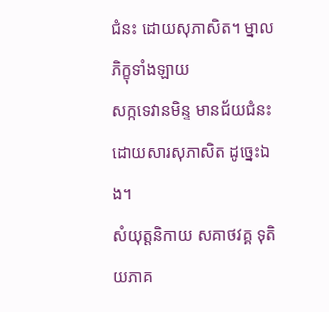ជំនះ ដោយសុភាសិត។ ម្នាលភិក្ខុទាំងឡាយ
សក្កទេវានមិន្ទ មានជ័យជំនះ ដោយសារសុភាសិត ដូច្នេះឯង។
សំយុត្តនិកាយ សគាថវគ្គ ទុតិយភាគ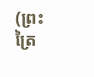(ព្រះត្រៃ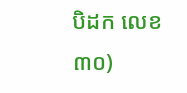បិដក លេខ ៣០)